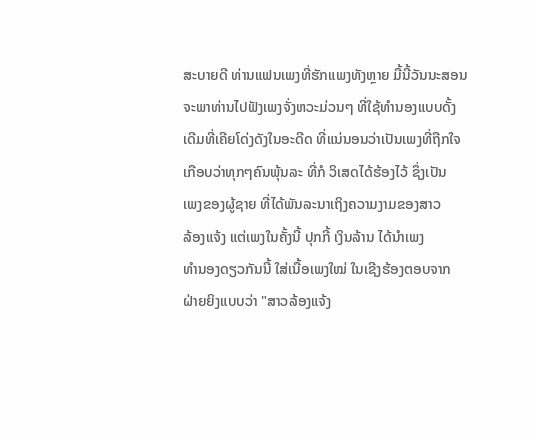ສະບາຍດີ ທ່ານແຟນເພງທີ່ຮັກແພງທັງຫຼາຍ ມື້ນີ້ວັນນະສອນ
ຈະພາທ່ານໄປຟັງເພງຈັ່ງຫວະມ່ວນໆ ທີ່ໃຊ້ທໍານອງແບບດັ້ງ
ເດີມທີ່ເຄີຍໂດ່ງດັງໃນອະດີດ ທີ່ແນ່ນອນວ່າເປັນເພງທີ່ຖືກໃຈ
ເກືອບວ່າທຸກໆຄົນພຸ້ນລະ ທີ່ກໍ ວິເສດໄດ້ຮ້ອງໄວ້ ຊຶ່ງເປັນ
ເພງຂອງຜູ້ຊາຍ ທີ່ໄດ້ພັນລະນາເຖິງຄວາມງາມຂອງສາວ
ລ້ອງແຈ້ງ ແຕ່ເພງໃນຄັ້ງນີ້ ປຸກກີ້ ເງິນລ້ານ ໄດ້ນໍາເພງ
ທໍານອງດຽວກັນນີ້ ໃສ່ເນື້ອເພງໃໝ່ ໃນເຊີງຮ້ອງຕອບຈາກ
ຝ່າຍຍິງແບບວ່າ "ສາວລ້ອງແຈ້ງ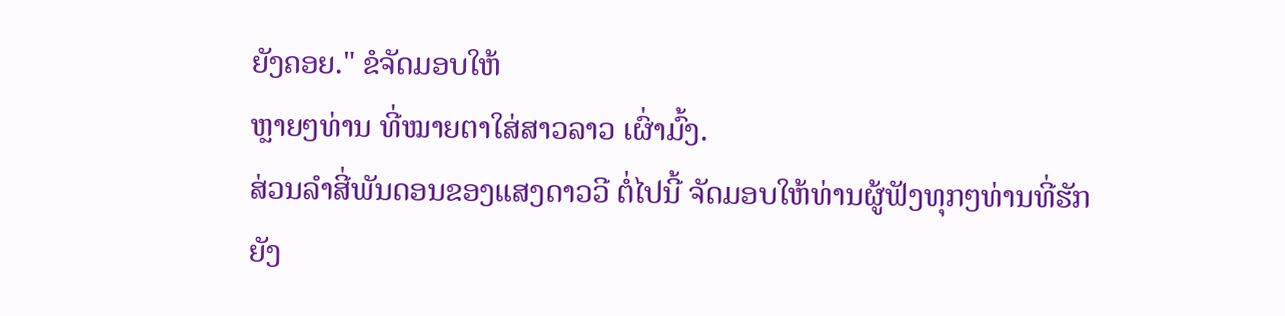ຍັງຄອຍ." ຂໍຈັດມອບໃຫ້
ຫຼາຍໆທ່ານ ທີ່ໝາຍຕາໃສ່ສາວລາວ ເຜົ່າມົ້ງ.
ສ່ວນລໍາສີ່ພັນດອນຂອງແສງດາວວີ ຕໍ່ໄປນີ້ ຈັດມອບໃຫ້ທ່ານຜູ້ຟັງທຸກໆທ່ານທີ່ຮັກ
ຍັງ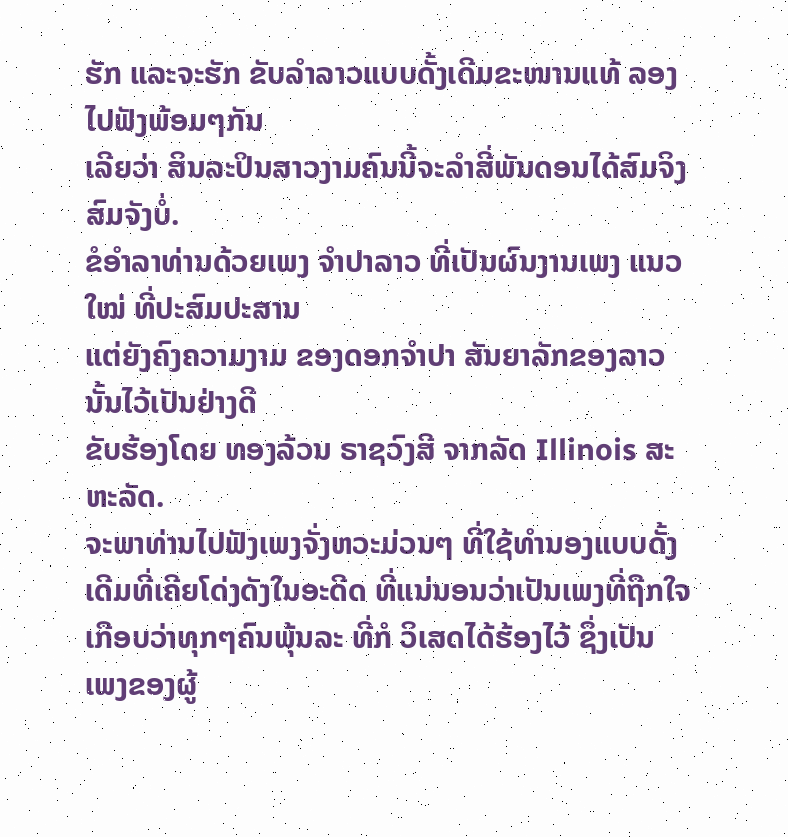ຮັກ ແລະຈະຮັກ ຂັບລໍາລາວແບບດັ້ງເດີມຂະໜານແທ້ ລອງໄປຟັງພ້ອມໆກັນ
ເລີຍວ່າ ສິນລະປິນສາວງາມຄົນນີ້ຈະລໍາສີ່ພັນດອນໄດ້ສົມຈິງສົມຈັງບໍ່.
ຂໍອໍາລາທ່ານດ້ວຍເພງ ຈໍາປາລາວ ທີ່ເປັນຜົນງານເພງ ແນວໃໝ່ ທີ່ປະສົມປະສານ
ແຕ່ຍັງຄົງຄວາມງາມ ຂອງດອກຈໍາປາ ສັນຍາລັກຂອງລາວ ນັ້ນໄວ້ເປັນຢ່າງດີ
ຂັບຮ້ອງໂດຍ ທອງລ້ວນ ຣາຊວົງສີ ຈາກລັດ Illinois ສະຫະລັດ.
ຈະພາທ່ານໄປຟັງເພງຈັ່ງຫວະມ່ວນໆ ທີ່ໃຊ້ທໍານອງແບບດັ້ງ
ເດີມທີ່ເຄີຍໂດ່ງດັງໃນອະດີດ ທີ່ແນ່ນອນວ່າເປັນເພງທີ່ຖືກໃຈ
ເກືອບວ່າທຸກໆຄົນພຸ້ນລະ ທີ່ກໍ ວິເສດໄດ້ຮ້ອງໄວ້ ຊຶ່ງເປັນ
ເພງຂອງຜູ້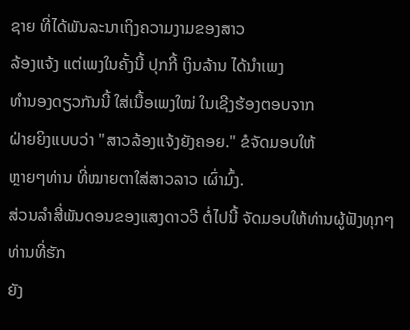ຊາຍ ທີ່ໄດ້ພັນລະນາເຖິງຄວາມງາມຂອງສາວ
ລ້ອງແຈ້ງ ແຕ່ເພງໃນຄັ້ງນີ້ ປຸກກີ້ ເງິນລ້ານ ໄດ້ນໍາເພງ
ທໍານອງດຽວກັນນີ້ ໃສ່ເນື້ອເພງໃໝ່ ໃນເຊີງຮ້ອງຕອບຈາກ
ຝ່າຍຍິງແບບວ່າ "ສາວລ້ອງແຈ້ງຍັງຄອຍ." ຂໍຈັດມອບໃຫ້
ຫຼາຍໆທ່ານ ທີ່ໝາຍຕາໃສ່ສາວລາວ ເຜົ່າມົ້ງ.
ສ່ວນລໍາສີ່ພັນດອນຂອງແສງດາວວີ ຕໍ່ໄປນີ້ ຈັດມອບໃຫ້ທ່ານຜູ້ຟັງທຸກໆທ່ານທີ່ຮັກ
ຍັງ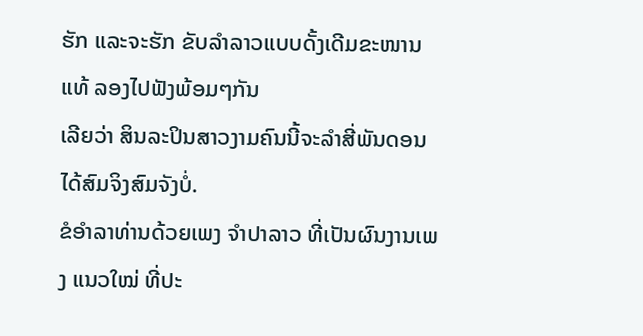ຮັກ ແລະຈະຮັກ ຂັບລໍາລາວແບບດັ້ງເດີມຂະໜານແທ້ ລອງໄປຟັງພ້ອມໆກັນ
ເລີຍວ່າ ສິນລະປິນສາວງາມຄົນນີ້ຈະລໍາສີ່ພັນດອນໄດ້ສົມຈິງສົມຈັງບໍ່.
ຂໍອໍາລາທ່ານດ້ວຍເພງ ຈໍາປາລາວ ທີ່ເປັນຜົນງານເພງ ແນວໃໝ່ ທີ່ປະ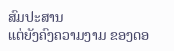ສົມປະສານ
ແຕ່ຍັງຄົງຄວາມງາມ ຂອງດອ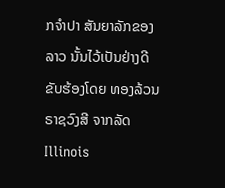ກຈໍາປາ ສັນຍາລັກຂອງລາວ ນັ້ນໄວ້ເປັນຢ່າງດີ
ຂັບຮ້ອງໂດຍ ທອງລ້ວນ ຣາຊວົງສີ ຈາກລັດ Illinois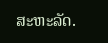ສະຫະລັດ.